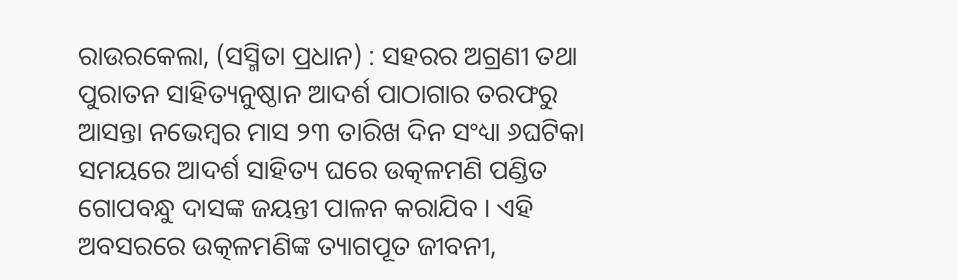ରାଉରକେଲା, (ସସ୍ମିତା ପ୍ରଧାନ) : ସହରର ଅଗ୍ରଣୀ ତଥା ପୁରାତନ ସାହିତ୍ୟନୁଷ୍ଠାନ ଆଦର୍ଶ ପାଠାଗାର ତରଫରୁ ଆସନ୍ତା ନଭେମ୍ବର ମାସ ୨୩ ତାରିଖ ଦିନ ସଂଧ୍ୟା ୬ଘଟିକା ସମୟରେ ଆଦର୍ଶ ସାହିତ୍ୟ ଘରେ ଉତ୍କଳମଣି ପଣ୍ଡିତ ଗୋପବନ୍ଧୁ ଦାସଙ୍କ ଜୟନ୍ତୀ ପାଳନ କରାଯିବ । ଏହି ଅବସରରେ ଉତ୍କଳମଣିଙ୍କ ତ୍ୟାଗପୂତ ଜୀବନୀ,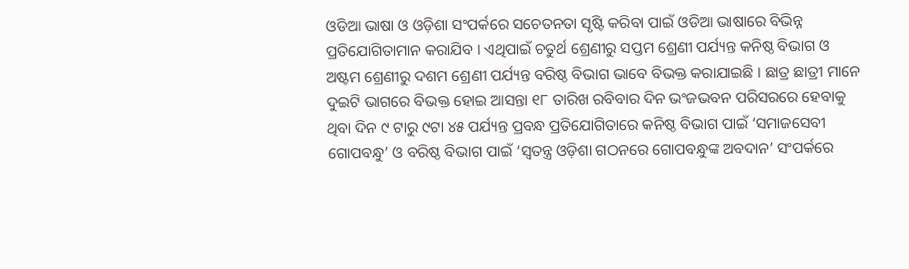ଓଡିଆ ଭାଷା ଓ ଓଡ଼ିଶା ସଂପର୍କରେ ସଚେତନତା ସୃଷ୍ଟି କରିବା ପାଇଁ ଓଡିଆ ଭାଷାରେ ବିଭିନ୍ନ ପ୍ରତିଯୋଗିତାମାନ କରାଯିବ । ଏଥିପାଇଁ ଚତୁର୍ଥ ଶ୍ରେଣୀରୁ ସପ୍ତମ ଶ୍ରେଣୀ ପର୍ଯ୍ୟନ୍ତ କନିଷ୍ଠ ବିଭାଗ ଓ ଅଷ୍ଟମ ଶ୍ରେଣୀରୁ ଦଶମ ଶ୍ରେଣୀ ପର୍ଯ୍ୟନ୍ତ ବରିଷ୍ଠ ବିଭାଗ ଭାବେ ବିଭକ୍ତ କରାଯାଇଛି । ଛାତ୍ର ଛାତ୍ରୀ ମାନେ ଦୁଇଟି ଭାଗରେ ବିଭକ୍ତ ହୋଇ ଆସନ୍ତା ୧୮ ତାରିଖ ରବିବାର ଦିନ ଭଂଜଭବନ ପରିସରରେ ହେବାକୁ ଥିବା ଦିନ ୯ ଟାରୁ ୯ଟା ୪୫ ପର୍ଯ୍ୟନ୍ତ ପ୍ରବନ୍ଧ ପ୍ରତିଯୋଗିତାରେ କନିଷ୍ଠ ବିଭାଗ ପାଇଁ ‘ସମାଜସେବୀ ଗୋପବନ୍ଧୁ’ ଓ ବରିଷ୍ଠ ବିଭାଗ ପାଇଁ ‘ସ୍ୱତନ୍ତ୍ର ଓଡ଼ିଶା ଗଠନରେ ଗୋପବନ୍ଧୁଙ୍କ ଅବଦାନ’ ସଂପର୍କରେ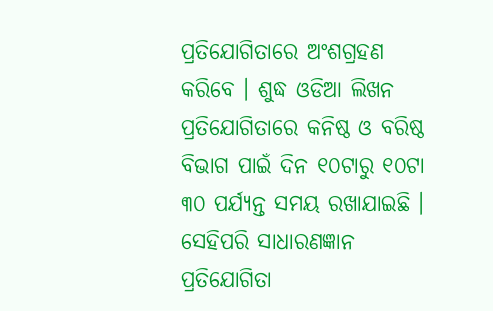ପ୍ରତିଯୋଗିତାରେ ଅଂଶଗ୍ରହଣ କରିବେ । ଶୁଦ୍ଧ ଓଡିଆ ଲିଖନ ପ୍ରତିଯୋଗିତାରେ କନିଷ୍ଠ ଓ ବରିଷ୍ଠ ବିଭାଗ ପାଇଁ ଦିନ ୧୦ଟାରୁ ୧୦ଟା ୩୦ ପର୍ଯ୍ୟନ୍ତ ସମୟ ରଖାଯାଇଛି । ସେହିପରି ସାଧାରଣଜ୍ଞାନ ପ୍ରତିଯୋଗିତା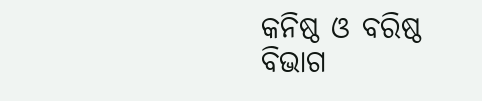କନିଷ୍ଠ ଓ ବରିଷ୍ଠ ବିଭାଗ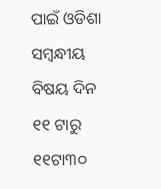ପାଇଁ ଓଡିଶା ସମ୍ବନ୍ଧୀୟ ବିଷୟ ଦିନ ୧୧ ଟାରୁ ୧୧ଟା୩୦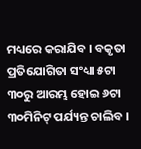ମଧ୍ୟରେ କରାଯିବ । ବକୃତା ପ୍ରତିଯୋଗିତା ସଂଧ୍ୟା ୫ଟା ୩୦ରୁ ଆରମ୍ଭ ହୋଇ ୬ଟା ୩୦ମିନିଟ୍ ପର୍ଯ୍ୟନ୍ତ ଚାଲିବ ।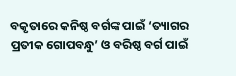ବକୃତାରେ କନିଷ୍ଠ ବର୍ଗଙ୍କ ପାଇଁ ‘ତ୍ୟାଗର ପ୍ରତୀକ ଗୋପବନ୍ଧୁ’ ଓ ବରିଷ୍ଠ ବର୍ଗ ପାଇଁ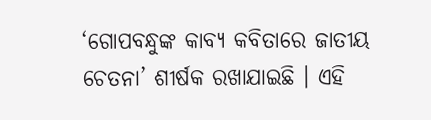‘ଗୋପବନ୍ଧୁଙ୍କ କାବ୍ୟ କବିତାରେ ଜାତୀୟ ଚେତନା’ ଶୀର୍ଷକ ରଖାଯାଇଛି । ଏହି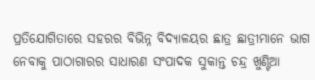ପ୍ରତିଯୋଗିତାରେ ସହରର ବିଭିନ୍ନ ବିଦ୍ୟାଳୟର ଛାତ୍ର ଛାତ୍ରୀମାନେ ଭାଗ ନେବାକୁ ପାଠାଗାରର ସାଧାରଣ ସଂପାଦକ ସୁକାନ୍ତ ଚନ୍ଦ୍ର ଖୁଣ୍ଟିଆ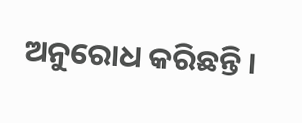ଅନୁରୋଧ କରିଛନ୍ତି ।